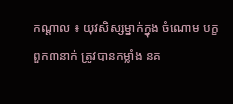កណ្ដាល ៖ យុវសិស្សម្នាក់ក្នុង ចំណោម បក្ខពួក៣នាក់ ត្រូវបានកម្លាំង នគ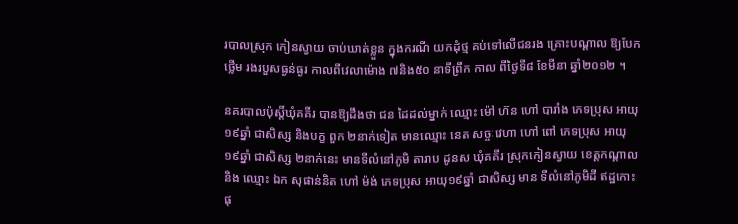របាលស្រុក កៀនស្វាយ ចាប់ឃាត់ខ្លួន ក្នុងករណី យកដុំថ្ម គប់ទៅលើជនរង គ្រោះបណ្ដាល ឱ្យបែកថ្លើម រងរបួសធ្ងន់ធ្ងរ កាលពីវេលាម៉ោង ៧និង៥០ នាទីព្រឹក កាល ពីថ្ងៃទី៨ ខែមីនា ឆ្នាំ២០១២ ។

នគរបាលប៉ុស្ដិ៍ឃុំគគីរ បានឱ្យដឹងថា ជន ដៃដល់ម្នាក់ ឈ្មោះ ម៉ៅ ហ៊ន ហៅ បារាំង ភេទប្រុស អាយុ១៩ឆ្នាំ ជាសិស្ស និងបក្ខ ពួក ២នាក់ទៀត មានឈ្មោះ នេត សច្ចៈវេហា ហៅ ពៅ ភេទប្រុស អាយុ ១៩ឆ្នាំ ជាសិស្ស ២នាក់នេះ មានទីលំនៅភូមិ តារាប ដូនស ឃុំគគីរ ស្រុកកៀនស្វាយ ខេត្ដកណ្ដាល និង ឈ្មោះ ឯក សុផាន់និត ហៅ ម៉ង់ ភេទប្រុស អាយុ១៩ឆ្នាំ ជាសិស្ស មាន ទីលំនៅភូមិដី ឥដ្ឋកោះផុ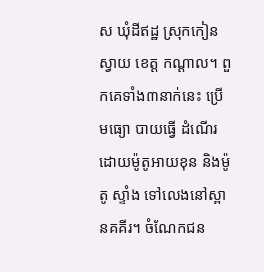ស ឃុំដីឥដ្ឋ ស្រុកកៀនស្វាយ ខេត្ដ កណ្ដាល។ ពួកគេទាំង៣នាក់នេះ ប្រើមធ្យោ បាយធ្វើ ដំណើរ ដោយម៉ូតូអាយខុន និងម៉ូតូ ស្ទាំង ទៅលេងនៅស្ពានគគីរ។ ចំណែកជន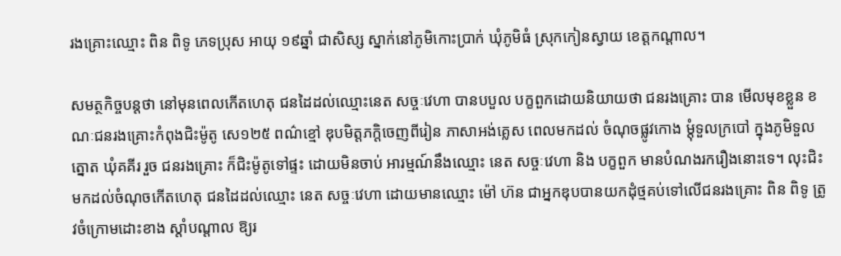រងគ្រោះឈ្មោះ ពិន ពិទូ ភេទប្រុស អាយុ ១៩ឆ្នាំ ជាសិស្ស ស្នាក់នៅភូមិកោះប្រាក់ ឃុំភូមិធំ ស្រុកកៀនស្វាយ ខេត្ដកណ្ដាល។

សមត្ថកិច្ចបន្ដថា នៅមុនពេលកើតហេតុ ជនដៃដល់ឈ្មោះនេត សច្ចៈវេហា បានបបួល បក្ខពួកដោយនិយាយថា ជនរងគ្រោះ បាន មើលមុខខ្លួន ខណៈជនរងគ្រោះកំពុងជិះម៉ូតូ សេ១២៥ ពណ៌ខ្មៅ ឌុបមិត្ដភក្ដិចេញពីរៀន ភាសាអង់គ្លេស ពេលមកដល់ ចំណុចផ្លូវកោង ម្ដុំទួលក្របៅ ក្នុងភូមិទួលត្នោត ឃុំគគីរ រួច ជនរងគ្រោះ ក៏ជិះម៉ូតូទៅផ្ទះ ដោយមិនចាប់ អារម្មណ៍នឹងឈ្មោះ នេត សច្ចៈវេហា និង បក្ខពួក មានបំណងរករឿងនោះទេ។ លុះជិះ មកដល់ចំណុចកើតហេតុ ជនដៃដល់ឈ្មោះ នេត សច្ចៈវេហា ដោយមានឈ្មោះ ម៉ៅ ហ៊ន ជាអ្នកឌុបបានយកដុំថ្មគប់ទៅលើជនរងគ្រោះ ពិន ពិទូ ត្រូវចំក្រោមដោះខាង ស្ដាំបណ្ដាល ឱ្យរ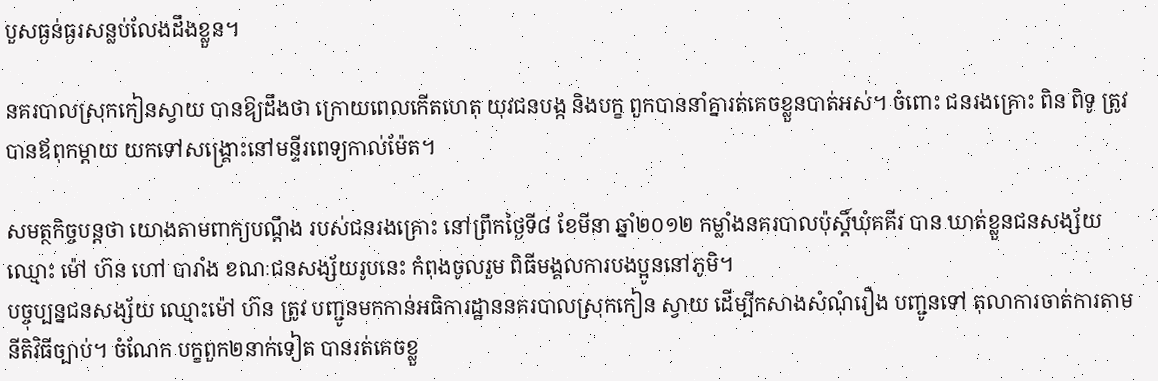បួសធ្ងន់ធ្ងរសន្លប់លែងដឹងខ្លួន។

នគរបាលស្រុកកៀនស្វាយ បានឱ្យដឹងថា ក្រោយពេលកើតហេតុ យុវជនបង្ក និងបក្ខ ពួកបាននាំគ្នារត់គេចខ្លួនបាត់អស់។ ចំពោះ ជនរងគ្រោះ ពិន ពិទូ ត្រូវបានឪពុកម្ដាយ យកទៅសង្គ្រោះនៅមន្ទីរពេទ្យកាល់ម៉ែត។

សមត្ថកិច្ចបន្ដថា យោងតាមពាក្យបណ្ដឹង របស់ជនរងគ្រោះ នៅព្រឹកថ្ងៃទី៨ ខែមីនា ឆ្នាំ២០១២ កម្លាំងនគរបាលប៉ុស្ដិ៍ឃុំគគីរ បាន ឃាត់ខ្លួនជនសង្ស័យ ឈ្មោះ ម៉ៅ ហ៊ន ហៅ បារាំង ខណៈជនសង្ស័យរូបនេះ កំពុងចូលរួម ពិធីមង្គលការបងប្អូននៅភូមិ។
បច្ចុប្បន្នជនសង្ស័យ ឈ្មោះម៉ៅ ហ៊ន ត្រូវ បញ្ជូនមកកាន់អធិការដ្ឋាននគរបាលស្រុកកៀន ស្វាយ ដើម្បីកសាងសំណុំរឿង បញ្ជូនទៅ តុលាការចាត់ការតាមនីតិវិធីច្បាប់។ ចំណែក បក្ខពួក២នាក់ទៀត បានរត់គេចខ្លួ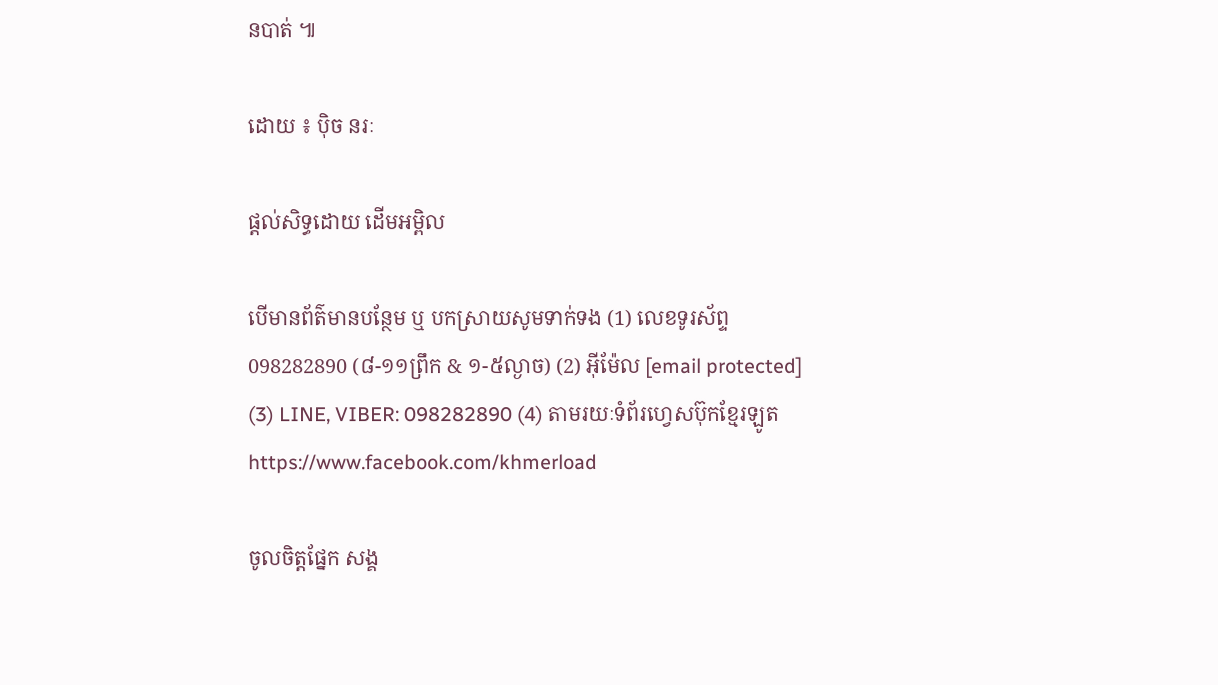នបាត់ ៕

ដោយ ៖ ប៉ិច នរៈ

ផ្តល់សិទ្ធដោយ ដើមអម្ពិល

បើមានព័ត៌មានបន្ថែម ឬ បកស្រាយសូមទាក់ទង (1) លេខទូរស័ព្ទ 098282890 (៨-១១ព្រឹក & ១-៥ល្ងាច) (2) អ៊ីម៉ែល [email protected] (3) LINE, VIBER: 098282890 (4) តាមរយៈទំព័រហ្វេសប៊ុកខ្មែរឡូត https://www.facebook.com/khmerload

ចូលចិត្តផ្នែក សង្គ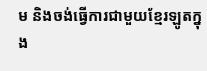ម និងចង់ធ្វើការជាមួយខ្មែរឡូតក្នុង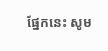ផ្នែកនេះ សូម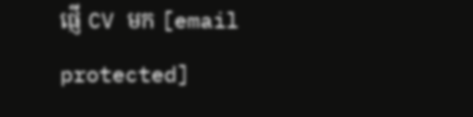ផ្ញើ CV មក [email protected]